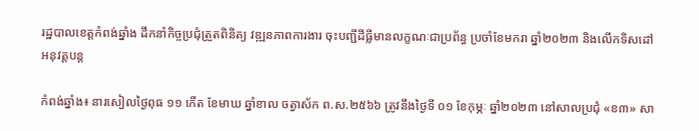រដ្ឋបាលខេត្តកំពង់ឆ្នាំង ដឹកនាំកិច្ចប្រជុំត្រួតពិនិត្យ វឌ្ឍនភាពការងារ ចុះបញ្ជីដីធ្លីមានលក្ខណៈជាប្រព័ន្ធ ប្រចាំខែមករា ឆ្នាំ២០២៣ និងលើកទិសដៅអនុវត្តបន្ត

កំពង់ឆ្នាំង៖ នារសៀលថ្ងៃពុធ ១១ កើត ខែមាឃ ឆ្នាំខាល ចត្វាស័ក ព.ស.២៥៦៦ ត្រូវនឹងថ្ងៃទី ០១ ខែកុម្ភៈ ឆ្នាំ២០២៣ នៅសាលប្រជុំ «ខ៣» សា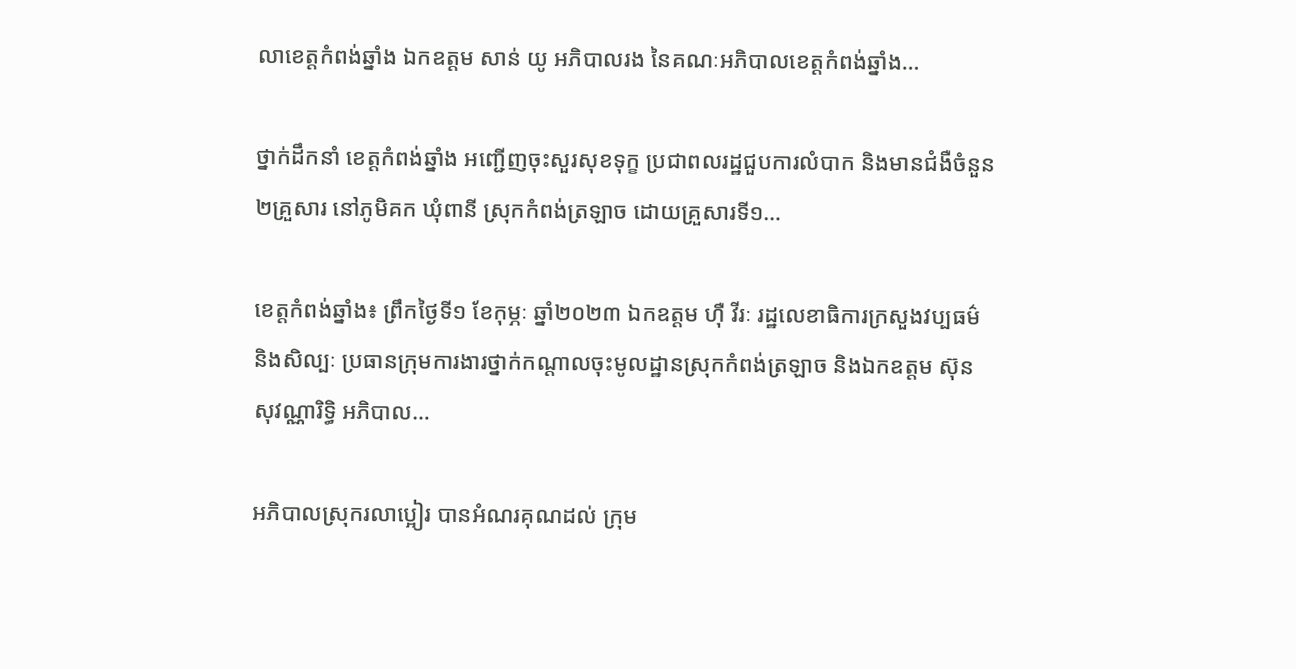លាខេត្តកំពង់ឆ្នាំង ឯកឧត្ដម សាន់ យូ អភិបាលរង នៃគណៈអភិបាលខេត្តកំពង់ឆ្នាំង…

ថ្នាក់ដឹកនាំ ខេត្តកំពង់ឆ្នាំង អញ្ជើញចុះសួរសុខទុក្ខ ប្រជាពលរដ្ឋជួបការលំបាក និងមានជំងឺចំនួន ២គ្រួសារ នៅភូមិគក ឃុំពានី ស្រុកកំពង់ត្រឡាច ដោយគ្រួសារទី១…

ខេត្តកំពង់ឆ្នាំង៖ ព្រឹកថ្ងៃទី១ ខែកុម្ភៈ ឆ្នាំ២០២៣ ឯកឧត្ដម ហ៊ឺ វីរៈ រដ្ឋលេខាធិការក្រសួងវប្បធម៌ និងសិល្បៈ ប្រធានក្រុមការងារថ្នាក់កណ្ដាលចុះមូលដ្ឋានស្រុកកំពង់ត្រឡាច និងឯកឧត្តម ស៊ុន សុវណ្ណារិទ្ធិ អភិបាល…

អភិបាលស្រុករលាប្អៀរ បានអំណរគុណដល់ ក្រុម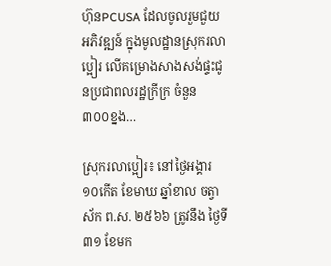ហ៊ុនPCUSA ដែលចូលរួមជួយអភិវឌ្ឍន៍ ក្នុងមូលដ្ឋានស្រុករលាប្អៀរ លើគម្រោងសាងសង់ផ្ទះជូនប្រជាពលរដ្ឋក្រីក្រ ចំនួន ៣០០ខ្នង…

ស្រុករលាប្អៀរ៖ នៅថ្ងៃអង្គារ ១០កើត ខែមាឃ ឆ្នាំខាល ចត្វាស័ក ព.ស. ២៥៦៦ ត្រូវនឹង ថ្ងៃទី៣១ ខែមក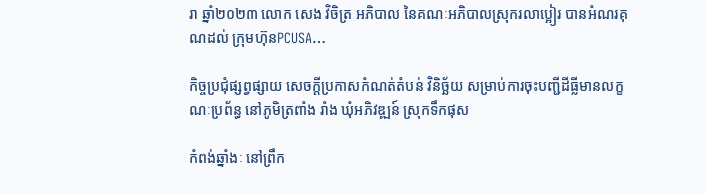រា ឆ្នាំ២០២៣ លោក សេង វិចិត្រ អភិបាល នៃគណៈអភិបាលស្រុករលាប្អៀរ បានអំណរគុណដល់ ក្រុមហ៊ុនPCUSA…

កិច្ចប្រជុំផ្សព្វផ្សាយ សេចក្តីប្រកាសកំណត់តំបន់ វិនិច្ឆ័យ សម្រាប់ការចុះបញ្ជីដីធ្លីមានលក្ខណៈប្រព័ន្ធ នៅភូមិត្រពាំង រាំង ឃុំអភិវឌ្ឍន៍ ស្រុកទឹកផុស

កំពង់ឆ្នាំងៈ នៅព្រឹក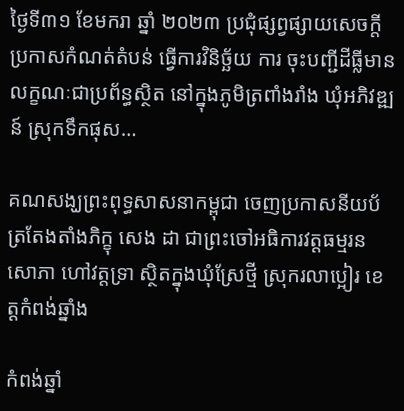ថ្ងៃទី៣១ ខែមករា ឆ្នាំ ២០២៣ ប្រជុំផ្សព្វផ្សាយសេចក្តី ប្រកាសកំណត់តំបន់ ធ្វើការវិនិច្ឆ័យ ការ ចុះបញ្ជីដីធ្លីមានលក្ខណៈជាប្រព័ន្ធស្ថិត នៅក្នុងភូមិត្រពាំងរាំង ឃុំអភិវឌ្ឍន៍ ស្រុកទឹកផុស…

គណសង្ឃព្រះពុទ្ធសាសនាកម្ពុជា ចេញប្រកាសនីយប័ត្រតែងតាំងភិក្ខុ សេង ដា ជាព្រះចៅអធិការវត្តធម្មរនសោភា ហៅវត្តទ្រា ស្ថិតក្នុងឃុំស្រែថ្មី ស្រុករលាប្អៀរ ខេត្តកំពង់ឆ្នាំង

កំពង់ឆ្នាំ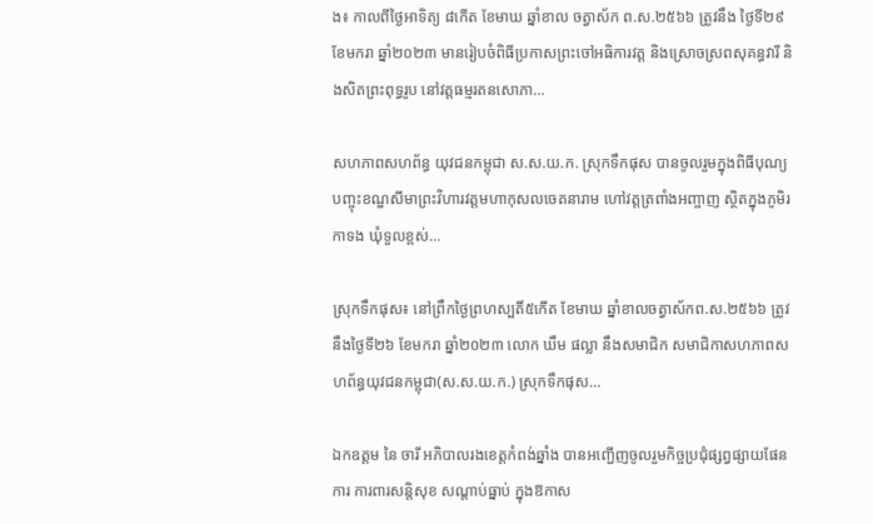ង៖ កាលពីថ្ងៃអាទិត្យ ៨កើត ខែមាឃ ឆ្នាំខាល ចត្វាស័ក ព.ស.២៥៦៦ ត្រូវនឹង ថ្ងៃទី២៩ ខែមករា ឆ្នាំ២០២៣ មានរៀបចំពិធីប្រកាសព្រះចៅអធិការវត្ត និងស្រោចស្រពសុគន្ធវារី និងសិតព្រះពុទ្ធរូប នៅវត្តធម្មរតនសោភា…

សហភាពសហព័ន្ធ យុវជនកម្ពុជា ស.ស.យ.ក. ស្រុកទឹកផុស បានចូលរួមក្នុងពិធីបុណ្យ បញ្ចុះខណ្ឌសីមាព្រះវិហារវត្តមហាកុសលចេតនារាម ហៅវត្តត្រពាំងអញ្ចាញ ស្ថិតក្នុងភូមិរកាទង ឃុំទួលខ្ពស់…

ស្រុកទឹកផុស៖ នៅព្រឹកថ្ងៃព្រហស្បតិ៍៥កើត ខែមាឃ ឆ្នាំខាលចត្វាស័កព.ស.២៥៦៦ ត្រូវនឹងថ្ងៃទី២៦ ខែមករា ឆ្នាំ២០២៣ លោក ឃឹម ផល្លា នឹងសមាជិក សមាជិកាសហភាពសហព័ន្ធយុវជនកម្ពុជា(ស.ស.យ.ក.) ស្រុកទឹកផុស…

ឯកឧត្តម នៃ ចារី អភិបាលរងខេត្តកំពង់ឆ្នាំង បានអញ្ជើញចូលរួមកិច្ចប្រជុំផ្សព្វផ្សាយផែនការ ការពារសន្ដិសុខ សណ្ដាប់ធ្នាប់ ក្នុងឱកាស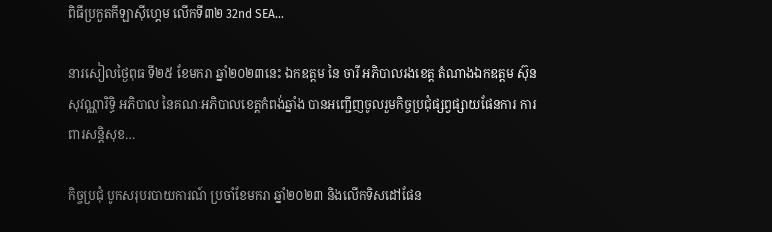ពិធីប្រកួតកីឡាស៊ីហ្គេម លើកទី៣២ 32nd SEA…

នារសៀលថ្ងៃពុធ ទី២៥ ខែមករា ឆ្នាំ២០២៣នេះ ឯកឧត្ដម នៃ ចារី អភិបាលរងខេត្ត តំណាងឯកឧត្តម ស៊ុន សុវណ្ណារិទ្ធិ អភិបាល នៃគណៈអភិបាលខេត្តកំពង់ឆ្នាំង បានអញ្ជើញចូលរួមកិច្ចប្រជុំផ្សព្វផ្សាយផែនការ ការពារសន្ដិសុខ…

កិច្ចប្រជុំ បូកសរុបរបាយការណ៍ ប្រចាំខែមករា ឆ្នាំ២០២៣ និងលើកទិសដៅផែន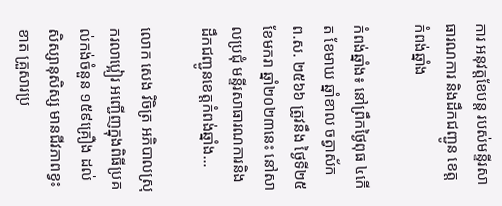ការ អនុវត្តខែបន្ត របស់មន្ទីរសាធារណការ និងដឹកជញ្ជូន ខេត្តកំពង់ឆ្នាំង

កំពង់ឆ្នាំង៖ នៅព្រឹកថ្ងៃពុធ ៤កើត ខែមាឃ ឆ្នាំខាល ចត្វាស័ក ព.ស. ២៥៦៦ ត្រូវនឹង ថ្ងៃទី២៥ ខែមករា ឆ្នាំ២០២៣នេះ នៅសាលប្រជុំ មន្ទីរសាធារណការនិងដឹកជញ្ជូនខេត្តកំពង់ឆ្នាំង…

លោក សេង វិចិត្រ អភិបាលស្រុករលាប្អៀរ អញ្ជើញក្នុងពិធីប្រគល់កង់ចំនួន ១៥៩គ្រឿង ដល់សិស្សានុសិស្ស មានជីវភាពខ្វះខាត គ្រួសារប្រ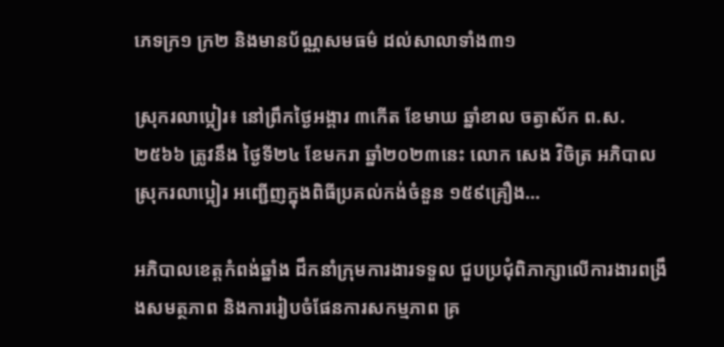ភេទក្រ១ ក្រ២ និងមានប័ណ្ណសមធម៌ ដល់សាលាទាំង៣១

ស្រុករលាប្អៀរ៖ នៅព្រឹកថ្ងៃអង្គារ ៣កើត ខែមាឃ ឆ្នាំខាល ចត្វាស័ក ព.ស. ២៥៦៦ ត្រូវនឹង ថ្ងៃទី២៤ ខែមករា ឆ្នាំ២០២៣នេះ លោក សេង វិចិត្រ អភិបាលស្រុករលាប្អៀរ អញ្ជើញក្នុងពិធីប្រគល់កង់ចំនួន ១៥៩គ្រឿង…

អភិបាលខេត្តកំពង់ឆ្នាំង ដឹកនាំក្រុមការងារទទួល ជួបប្រជុំពិភាក្សាលើការងារពង្រឹងសមត្ថភាព និងការរៀបចំផែនការសកម្មភាព គ្រ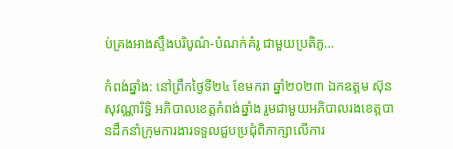ប់គ្រងអាងស្ទឹងបរិបូណ៌-បំណក់គំរូ ជាមួយប្រតិភូ…

កំពង់ឆ្នាំង: នៅព្រឹកថ្ងៃទី២៤ ខែមករា ឆ្នាំ២០២៣ ឯកឧត្តម ស៊ុន សុវណ្ណារិទ្ធិ អភិបាលខេត្តកំពង់ឆ្នាំង រួមជាមួយអភិបាលរងខេត្តបានដឹកនាំក្រុមការងារទទួលជួបប្រជុំពិភាក្សាលើការ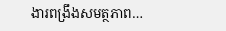ងារពង្រឹងសមត្ថភាព…